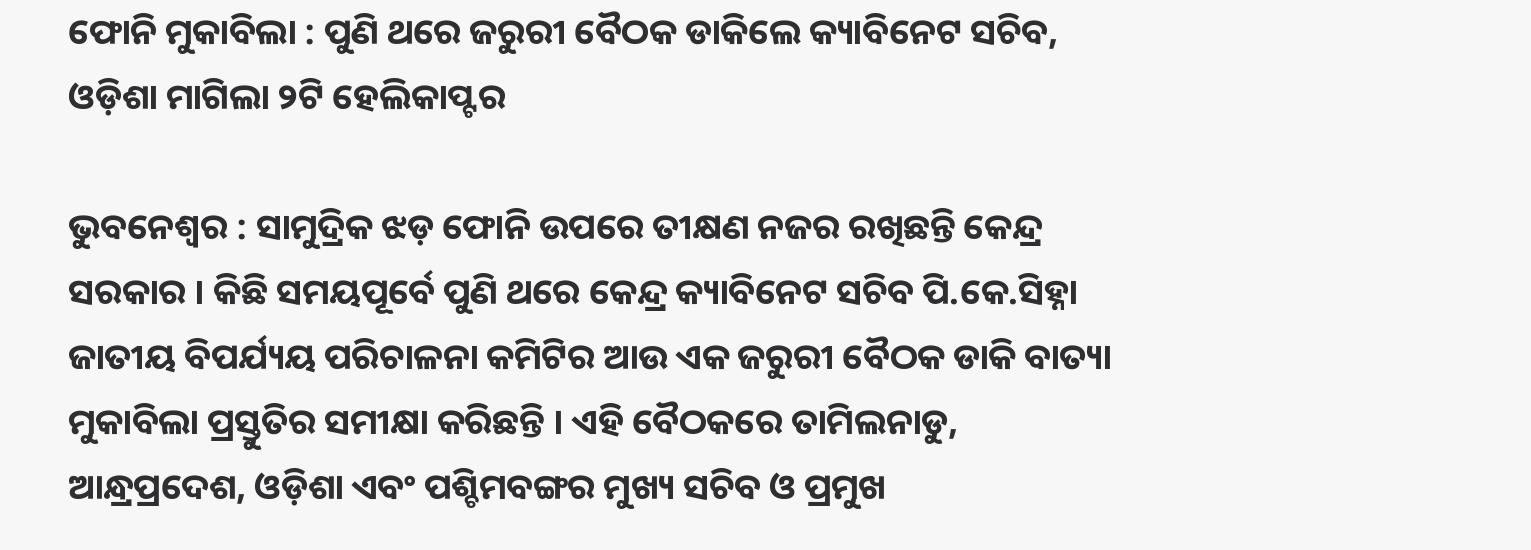ଫୋନି ମୁକାବିଲା : ପୁଣି ଥରେ ଜରୁରୀ ବୈଠକ ଡାକିଲେ କ୍ୟାବିନେଟ ସଚିବ, ଓଡ଼ିଶା ମାଗିଲା ୨ଟି ହେଲିକାପ୍ଟର

ଭୁବନେଶ୍ୱର : ସାମୁଦ୍ରିକ ଝଡ଼ ଫୋନି ଉପରେ ତୀକ୍ଷଣ ନଜର ରଖିଛନ୍ତି କେନ୍ଦ୍ର ସରକାର । କିଛି ସମୟପୂର୍ବେ ପୁଣି ଥରେ କେନ୍ଦ୍ର କ୍ୟାବିନେଟ ସଚିବ ପି.କେ.ସିହ୍ନା ଜାତୀୟ ବିପର୍ଯ୍ୟୟ ପରିଚାଳନା କମିଟିର ଆଉ ଏକ ଜରୁରୀ ବୈଠକ ଡାକି ବାତ୍ୟା ମୁକାବିଲା ପ୍ରସ୍ତୁତିର ସମୀକ୍ଷା କରିଛନ୍ତି । ଏହି ବୈଠକରେ ତାମିଲନାଡୁ, ଆନ୍ଧ୍ରପ୍ରଦେଶ, ଓଡ଼ିଶା ଏବଂ ପଶ୍ଚିମବଙ୍ଗର ମୁଖ୍ୟ ସଚିବ ଓ ପ୍ରମୁଖ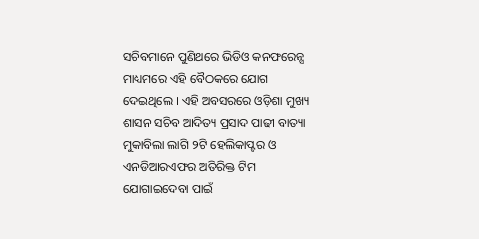ସଚିବମାନେ ପୁଣିଥରେ ଭିଡିଓ କନଫରେନ୍ସ ମାଧ୍ୟମରେ ଏହି ବୈଠକରେ ଯୋଗ ଦେଇଥିଲେ । ଏହି ଅବସରରେ ଓଡ଼ିଶା ମୁଖ୍ୟ ଶାସନ ସଚିବ ଆଦିତ୍ୟ ପ୍ରସାଦ ପାଢୀ ବାତ୍ୟା ମୁକାବିଲା ଲାଗି ୨ଟି ହେଲିକାପ୍ଟର ଓ ଏନଡିଆରଏଫର ଅତିରିକ୍ତ ଟିମ ଯୋଗାଇଦେବା ପାଇଁ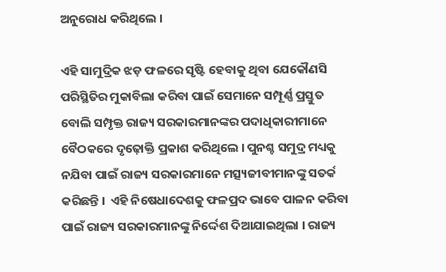ଅନୁରୋଧ କରିଥିଲେ ।

ଏହି ସାମୁଦ୍ରିକ ଝଡ଼ ଫଳରେ ସୃଷ୍ଟି ହେବାକୁ ଥିବା ଯେକୌଣସି ପରିସ୍ଥିତିର ମୁକାବିଲା କରିବା ପାଇଁ ସେମାନେ ସମ୍ପୂର୍ଣ୍ଣ ପ୍ରସ୍ତୁତ ବୋଲି ସମ୍ପୃକ୍ତ ରାଜ୍ୟ ସରକାରମାନଙ୍କର ପଦାଧିକାରୀମାନେ ବୈଠକରେ ଦୃଢ଼ୋକ୍ତି ପ୍ରକାଶ କରିଥିଲେ । ପୁନଶ୍ଚ ସମୁଦ୍ର ମଧ୍ୟକୁ ନଯିବା ପାଇଁ ରାଜ୍ୟ ସରକାରମାନେ ମତ୍ସ୍ୟଜୀବୀମାନଙ୍କୁ ସତର୍କ କରିଛନ୍ତି ।  ଏହି ନିଷେଧାଦେଶକୁ ଫଳପ୍ରଦ ଭାବେ ପାଳନ କରିବା ପାଇଁ ରାଜ୍ୟ ସରକାରମାନଙ୍କୁ ନିର୍ଦ୍ଦେଶ ଦିଆଯାଇଥିଲା । ରାଜ୍ୟ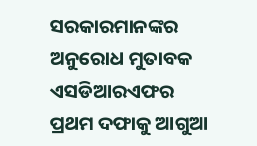ସରକାରମାନଙ୍କର ଅନୁରୋଧ ମୁତାବକ ଏସଡିଆରଏଫର ପ୍ରଥମ ଦଫାକୁ ଆଗୁଆ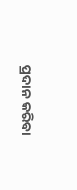ପ୍ରଦାନ କରିବା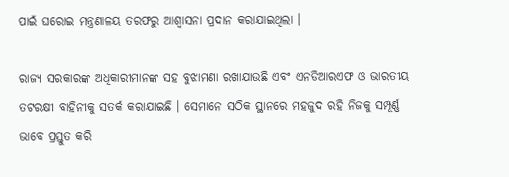ପାଇଁ ଘରୋଇ ମନ୍ତ୍ରଣାଳୟ ତରଫରୁ ଆଶ୍ୱାସନା ପ୍ରଦାନ କରାଯାଇଥିଲା ।

ରାଜ୍ୟ ସରକାରଙ୍କ ଅଧିକାରୀମାନଙ୍କ ସହ ବୁଝାମଣା ରଖାଯାଉଛି ଏବଂ ଏନଡିଆରଏଫ ଓ ଭାରତୀୟ ତଟରକ୍ଷୀ ବାହିନୀକୁ ସତର୍କ କରାଯାଇଛି । ସେମାନେ ସଠିକ ସ୍ଥାନରେ ମହଜୁଦ ରହି ନିଜକୁ ସମ୍ପୂର୍ଣ୍ଣ ଭାବେ ପ୍ରସ୍ତୁତ କରି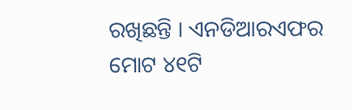ରଖିଛନ୍ତି । ଏନଡିଆରଏଫର ମୋଟ ୪୧ଟି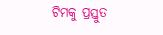ଟିମକୁ ପ୍ରସ୍ତୁତ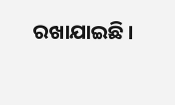ରଖାଯାଇଛି ।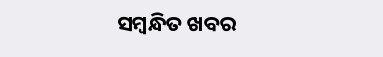ସମ୍ବନ୍ଧିତ ଖବର